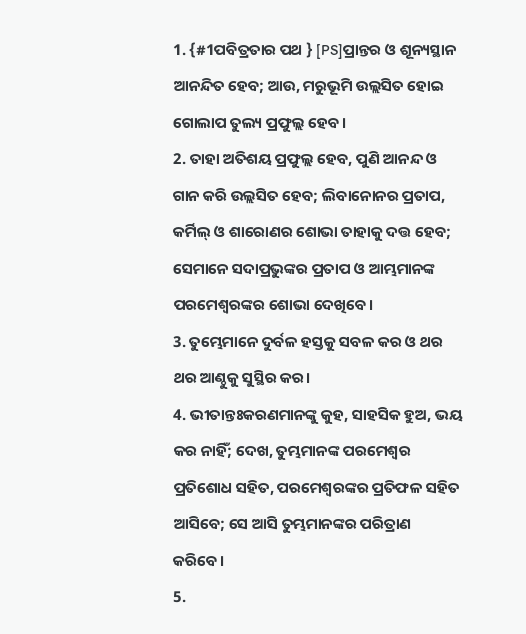1. {#1ପବିତ୍ରତାର ପଥ } [PS]ପ୍ରାନ୍ତର ଓ ଶୂନ୍ୟସ୍ଥାନ ଆନନ୍ଦିତ ହେବ; ଆଉ, ମରୁଭୂମି ଉଲ୍ଲସିତ ହୋଇ ଗୋଲାପ ତୁଲ୍ୟ ପ୍ରଫୁଲ୍ଲ ହେବ।
2. ତାହା ଅତିଶୟ ପ୍ରଫୁଲ୍ଲ ହେବ, ପୁଣି ଆନନ୍ଦ ଓ ଗାନ କରି ଉଲ୍ଲସିତ ହେବ; ଲିବାନୋନର ପ୍ରତାପ, କର୍ମିଲ୍ ଓ ଶାରୋଣର ଶୋଭା ତାହାକୁ ଦତ୍ତ ହେବ; ସେମାନେ ସଦାପ୍ରଭୁଙ୍କର ପ୍ରତାପ ଓ ଆମ୍ଭମାନଙ୍କ ପରମେଶ୍ୱରଙ୍କର ଶୋଭା ଦେଖିବେ।
3. ତୁମ୍ଭେମାନେ ଦୁର୍ବଳ ହସ୍ତକୁ ସବଳ କର ଓ ଥର ଥର ଆଣ୍ଠୁକୁ ସୁସ୍ଥିର କର।
4. ଭୀତାନ୍ତଃକରଣମାନଙ୍କୁ କୁହ, ସାହସିକ ହୁଅ, ଭୟ କର ନାହିଁ; ଦେଖ, ତୁମ୍ଭମାନଙ୍କ ପରମେଶ୍ୱର ପ୍ରତିଶୋଧ ସହିତ, ପରମେଶ୍ୱରଙ୍କର ପ୍ରତିଫଳ ସହିତ ଆସିବେ; ସେ ଆସି ତୁମ୍ଭମାନଙ୍କର ପରିତ୍ରାଣ କରିବେ।
5.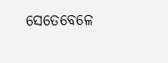ସେତେବେଳେ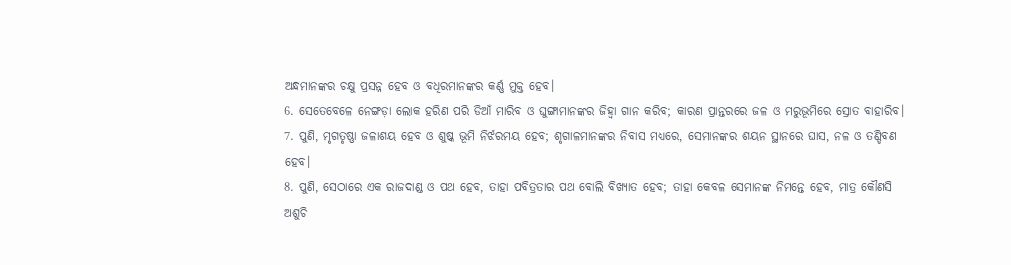ଅନ୍ଧମାନଙ୍କର ଚକ୍ଷୁ ପ୍ରସନ୍ନ ହେବ ଓ ବଧିରମାନଙ୍କର କର୍ଣ୍ଣ ମୁକ୍ତ ହେବ।
6. ସେତେବେଳେ ନେଙ୍ଗଡ଼ା ଲୋକ ହରିଣ ପରି ଡିଆଁ ମାରିବ ଓ ଘୁଙ୍ଗାମାନଙ୍କର ଜିହ୍ୱା ଗାନ କରିବ; କାରଣ ପ୍ରାନ୍ତରରେ ଜଳ ଓ ମରୁଭୂମିରେ ସ୍ରୋତ ବାହାରିବ।
7. ପୁଣି, ମୃଗତୃଷ୍ଣା ଜଳାଶୟ ହେବ ଓ ଶୁଷ୍କ ଭୂମି ନିର୍ଝରମୟ ହେବ; ଶୃଗାଳମାନଙ୍କର ନିବାସ ମଧ୍ୟରେ, ସେମାନଙ୍କର ଶୟନ ସ୍ଥାନରେ ଘାସ, ନଳ ଓ ତଣ୍ଡିବଣ ହେବ।
8. ପୁଣି, ସେଠାରେ ଏକ ରାଜଦାଣ୍ଡ ଓ ପଥ ହେବ, ତାହା ପବିତ୍ରତାର ପଥ ବୋଲି ବିଖ୍ୟାତ ହେବ; ତାହା କେବଳ ସେମାନଙ୍କ ନିମନ୍ତେ ହେବ, ମାତ୍ର କୌଣସି ଅଶୁଚି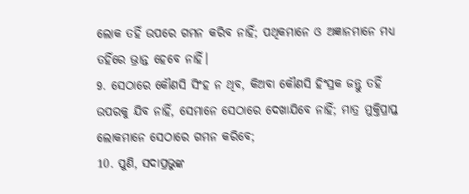ଲୋକ ତହିଁ ଉପରେ ଗମନ କରିବ ନାହିଁ; ପଥିକମାନେ ଓ ଅଜ୍ଞାନମାନେ ମଧ୍ୟ ତହିଁରେ ଭ୍ରାନ୍ତ ହେବେ ନାହିଁ।
9. ସେଠାରେ କୌଣସି ସିଂହ ନ ଥିବ, କିଅବା କୌଣସି ହିଂସ୍ରକ ଜନ୍ତୁ ତହିଁ ଉପରକୁ ଯିବ ନାହିଁ, ସେମାନେ ସେଠାରେ ଦେଖାଯିବେ ନାହିଁ; ମାତ୍ର ମୁକ୍ତିପ୍ରାପ୍ତ ଲୋକମାନେ ସେଠାରେ ଗମନ କରିବେ;
10. ପୁଣି, ସଦାପ୍ରଭୁଙ୍କ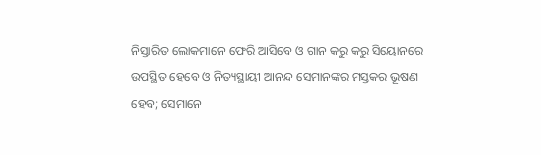ନିସ୍ତାରିତ ଲୋକମାନେ ଫେରି ଆସିବେ ଓ ଗାନ କରୁ କରୁ ସିୟୋନରେ ଉପସ୍ଥିତ ହେବେ ଓ ନିତ୍ୟସ୍ଥାୟୀ ଆନନ୍ଦ ସେମାନଙ୍କର ମସ୍ତକର ଭୂଷଣ ହେବ; ସେମାନେ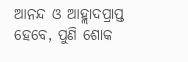ଆନନ୍ଦ ଓ ଆହ୍ଲାଦପ୍ରାପ୍ତ ହେବେ, ପୁଣି ଶୋକ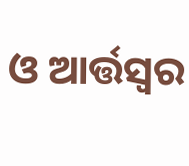ଓ ଆର୍ତ୍ତସ୍ୱର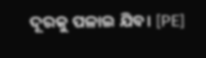ଦୂରକୁ ପଳାଇ ଯିବ। [PE]